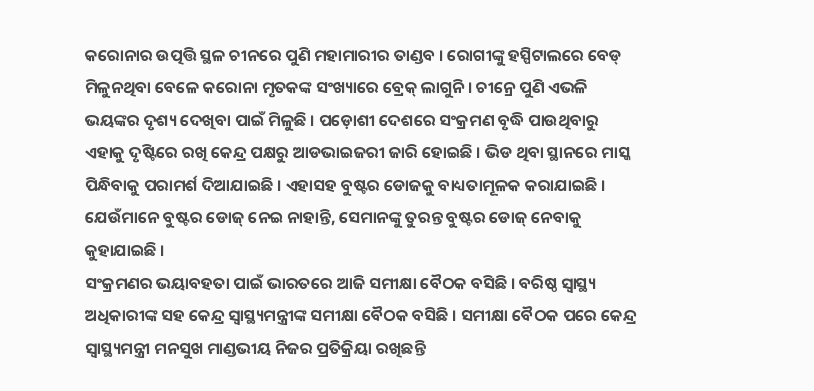କରୋନାର ଉତ୍ପତ୍ତି ସ୍ଥଳ ଚୀନରେ ପୁଣି ମହାମାରୀର ତାଣ୍ଡବ । ରୋଗୀଙ୍କୁ ହସ୍ପିଟାଲରେ ବେଡ୍ ମିଳୁନଥିବା ବେଳେ କରୋନା ମୃତକଙ୍କ ସଂଖ୍ୟାରେ ବ୍ରେକ୍ ଲାଗୁନି । ଚୀନ୍ରେ ପୁଣି ଏଭଳି ଭୟଙ୍କର ଦୃଶ୍ୟ ଦେଖିବା ପାଇଁ ମିଳୁଛି । ପଡ଼ୋଶୀ ଦେଶରେ ସଂକ୍ରମଣ ବୃଦ୍ଧି ପାଉଥିବାରୁ ଏହାକୁ ଦୃଷ୍ଟିରେ ରଖି କେନ୍ଦ୍ର ପକ୍ଷରୁ ଆଡଭାଇଜରୀ ଜାରି ହୋଇଛି । ଭିଡ ଥିବା ସ୍ଥାନରେ ମାସ୍କ ପିନ୍ଧିବାକୁ ପରାମର୍ଶ ଦିଆଯାଇଛି । ଏହାସହ ବୁଷ୍ଟର ଡୋଜକୁ ବାଧ୍ୟତାମୂଳକ କରାଯାଇଛି । ଯେଉଁମାନେ ବୁଷ୍ଟର ଡୋଜ୍ ନେଇ ନାହାନ୍ତି, ସେମାନଙ୍କୁ ତୁରନ୍ତ ବୁଷ୍ଟର ଡୋଜ୍ ନେବାକୁ କୁହାଯାଇଛି ।
ସଂକ୍ରମଣର ଭୟାବହତା ପାଇଁ ଭାରତରେ ଆଜି ସମୀକ୍ଷା ବୈଠକ ବସିଛି । ବରିଷ୍ଠ ସ୍ୱାସ୍ଥ୍ୟ ଅଧିକାରୀଙ୍କ ସହ କେନ୍ଦ୍ର ସ୍ୱାସ୍ଥ୍ୟମନ୍ତ୍ରୀଙ୍କ ସମୀକ୍ଷା ବୈଠକ ବସିଛି । ସମୀକ୍ଷା ବୈଠକ ପରେ କେନ୍ଦ୍ର ସ୍ୱାସ୍ଥ୍ୟମନ୍ତ୍ରୀ ମନସୁଖ ମାଣ୍ଡଭୀୟ ନିଜର ପ୍ରତିକ୍ରିୟା ରଖିଛନ୍ତି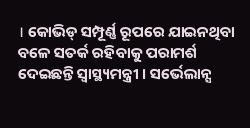। କୋଭିଡ୍ ସମ୍ପୂର୍ଣ୍ଣ ରୂପରେ ଯାଇନଥିବା ବଳେ ସତର୍କ ରହିବାକୁ ପରାମର୍ଶ ଦେଇଛନ୍ତି ସ୍ୱାସ୍ଥ୍ୟମନ୍ତ୍ରୀ । ସର୍ଭେଲାନ୍ସ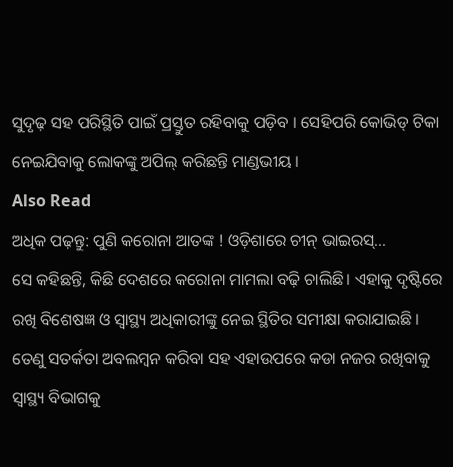ସୁଦୃଢ଼ ସହ ପରିସ୍ଥିତି ପାଇଁ ପ୍ରସ୍ତୁତ ରହିବାକୁ ପଡ଼ିବ । ସେହିପରି କୋଭିଡ୍ ଟିକା ନେଇଯିବାକୁ ଲୋକଙ୍କୁ ଅପିଲ୍ କରିଛନ୍ତି ମାଣ୍ଡଭୀୟ ।
Also Read
ଅଧିକ ପଢ଼ନ୍ତୁ: ପୁଣି କରୋନା ଆତଙ୍କ ! ଓଡ଼ିଶାରେ ଚୀନ୍ ଭାଇରସ୍...
ସେ କହିଛନ୍ତି, କିଛି ଦେଶରେ କରୋନା ମାମଲା ବଢ଼ି ଚାଲିଛି। ଏହାକୁ ଦୃଷ୍ଟିରେ ରଖି ବିଶେଷଜ୍ଞ ଓ ସ୍ୱାସ୍ଥ୍ୟ ଅଧିକାରୀଙ୍କୁ ନେଇ ସ୍ଥିତିର ସମୀକ୍ଷା କରାଯାଇଛି । ତେଣୁ ସତର୍କତା ଅବଲମ୍ବନ କରିବା ସହ ଏହାଉପରେ କଡା ନଜର ରଖିବାକୁ ସ୍ୱାସ୍ଥ୍ୟ ବିଭାଗକୁ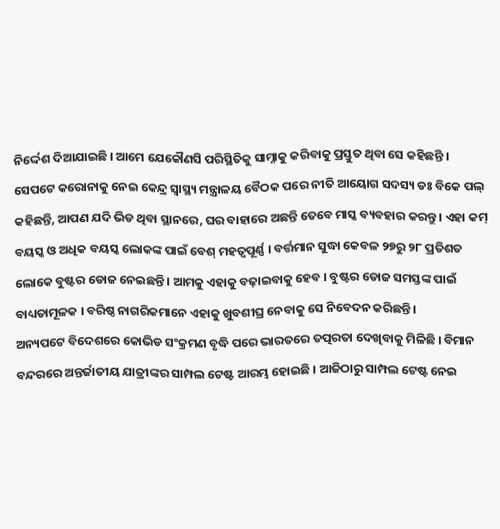ନିର୍ଦ୍ଦେଶ ଦିଆଯାଇଛି । ଆମେ ଯେକୌଣସି ପରିସ୍ଥିତିକୁ ସାମ୍ନାକୁ କରିବାକୁ ପ୍ରସ୍ତୁତ ଥିବା ସେ କହିଛନ୍ତି ।
ସେପଟେ କରୋନାକୁ ନେଇ କେନ୍ଦ୍ର ସ୍ୱାସ୍ଥ୍ୟ ମନ୍ତ୍ରାଳୟ ବୈଠକ ପରେ ନୀତି ଆୟୋଗ ସଦସ୍ୟ ଡଃ ବିକେ ପଲ୍ କହିଛନ୍ତି, ଆପଣ ଯଦି ଭିଡ ଥିବା ସ୍ଥାନରେ, ଘର ବାହାରେ ଅଛନ୍ତି ତେବେ ମାସ୍କ ବ୍ୟବହାର କରନ୍ତୁ । ଏହା କମ୍ ବୟସ୍କ ଓ ଅଧିକ ବୟସ୍କ ଲୋକଙ୍କ ପାଇଁ ବେଶ୍ ମହତ୍ୱପୂର୍ଣ୍ଣ । ବର୍ତ୍ତମାନ ସୁଦ୍ଧା କେବଳ ୨୭ରୁ ୨୮ ପ୍ରତିଶତ ଲୋକେ ବୁଷ୍ଟର ଡୋଜ ନେଇଛନ୍ତି । ଆମକୁ ଏହାକୁ ବଢ଼ାଇବାକୁ ହେବ । ବୁଷ୍ଟର ଡୋଜ ସମସ୍ତଙ୍କ ପାଇଁ ବାଧ୍ୟତାମୂଳକ । ବରିଷ୍ଠ ନାଗରିକମାନେ ଏହାକୁ ଖୁବଶୀଘ୍ର ନେବାକୁ ସେ ନିବେଦନ କରିଛନ୍ତି ।
ଅନ୍ୟପଟେ ବିଦେଶରେ କୋଭିଡ ସଂକ୍ରମଣ ବୃଦ୍ଧି ପରେ ଭାରତରେ ତତ୍ପରତା ଦେଖିବାକୁ ମିଳିଛି । ବିମାନ ବନ୍ଦରରେ ଅନ୍ତର୍ଜାତୀୟ ଯାତ୍ରୀଙ୍କର ସାମ୍ପଲ ଟେଷ୍ଟ ଆରମ୍ଭ ହୋଇଛି । ଆଜିଠାରୁ ସାମ୍ପଲ ଟେଷ୍ଟ ନେଇ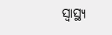ସ୍ୱାସ୍ଥ୍ୟ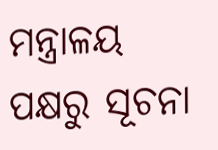ମନ୍ତ୍ରାଳୟ ପକ୍ଷରୁ ସୂଚନା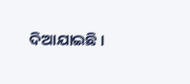ଦିଆଯାଇଛି ।